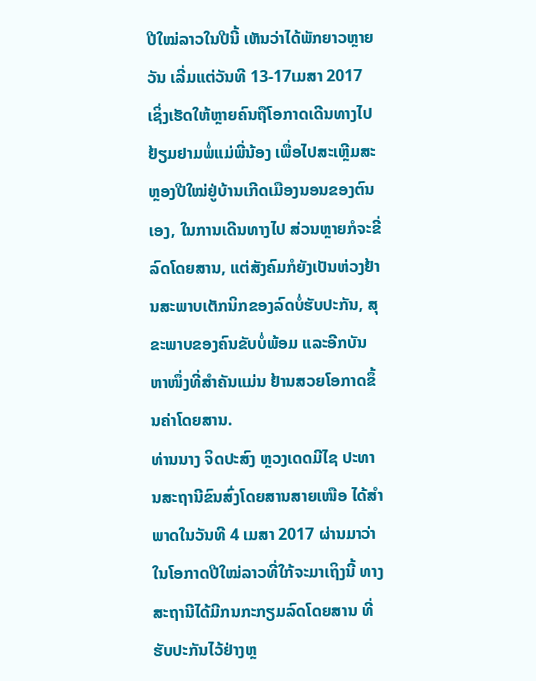ປີໃໝ່ລາວໃນປີນີ້ ເຫັນວ່າໄດ້ພັກຍາວຫຼາຍວັນ ເລີ່ມແຕ່ວັນທີ 13-17ເມສາ 2017 ເຊິ່ງເຮັດໃຫ້ຫຼາຍຄົນຖືໂອກາດເດີນທາງໄປຢ້ຽມຢາມພໍ່ແມ່ພີ່ນ້ອງ ເພື່ອໄປສະເຫຼີມສະຫຼອງປີໃໝ່ຢູ່ບ້ານເກີດເມືອງນອນຂອງຕົນເອງ, ໃນການເດີນທາງໄປ ສ່ວນຫຼາຍກໍຈະຂີ່ລົດໂດຍສານ, ແຕ່ສັງຄົມກໍຍັງເປັນຫ່ວງຢ້ານສະພາບເຕັກນິກຂອງລົດບໍ່ຮັບປະກັນ, ສຸຂະພາບຂອງຄົນຂັບບໍ່ພ້ອມ ແລະອີກບັນຫາໜຶ່ງທີ່ສຳຄັນແມ່ນ ຢ້ານສວຍໂອກາດຂຶ້ນຄ່າໂດຍສານ.
ທ່ານນາງ ຈິດປະສົງ ຫຼວງເດດມີໄຊ ປະທານສະຖານີຂົນສົ່ງໂດຍສານສາຍເໜືອ ໄດ້ສຳພາດໃນວັນທີ 4 ເມສາ 2017 ຜ່ານມາວ່າ ໃນໂອກາດປີໃໝ່ລາວທີ່ໃກ້ຈະມາເຖິງນີ້ ທາງສະຖານີໄດ້ມີກນກະກຽມລົດໂດຍສານ ທີ່ຮັບປະກັນໄວ້ຢ່າງຫຼ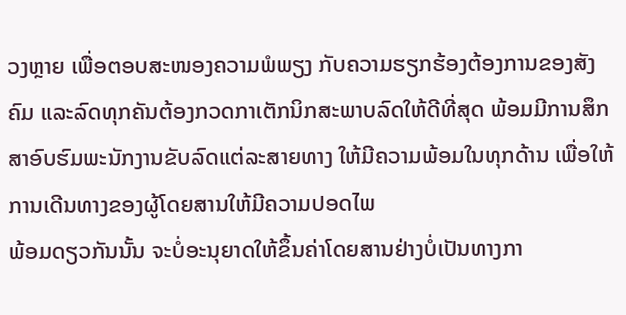ວງຫຼາຍ ເພື່ອຕອບສະໜອງຄວາມພໍພຽງ ກັບຄວາມຮຽກຮ້ອງຕ້ອງການຂອງສັງຄົມ ແລະລົດທຸກຄັນຕ້ອງກວດກາເຕັກນິກສະພາບລົດໃຫ້ດີທີ່ສຸດ ພ້ອມມີການສຶກສາອົບຮົມພະນັກງານຂັບລົດແຕ່ລະສາຍທາງ ໃຫ້ມີຄວາມພ້ອມໃນທຸກດ້ານ ເພື່ອໃຫ້ການເດີນທາງຂອງຜູ້ໂດຍສານໃຫ້ມີຄວາມປອດໄພ
ພ້ອມດຽວກັນນັ້ນ ຈະບໍ່ອະນຸຍາດໃຫ້ຂຶ້ນຄ່າໂດຍສານຢ່າງບໍ່ເປັນທາງກາ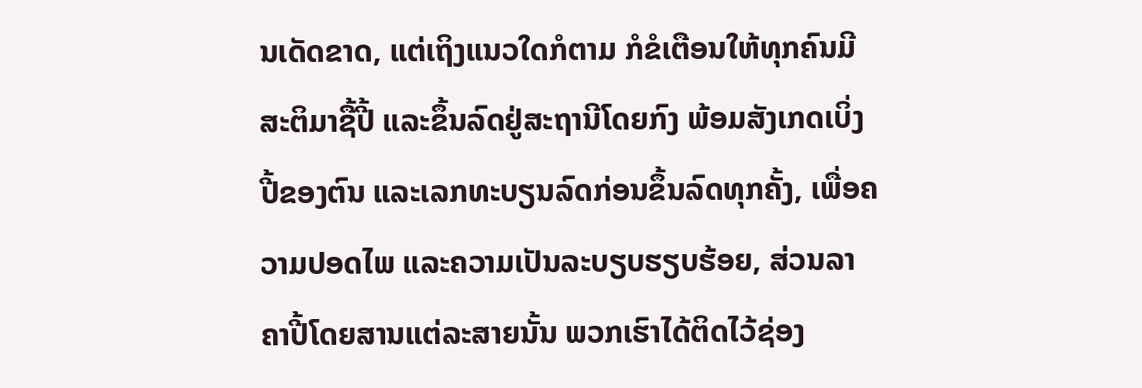ນເດັດຂາດ, ແຕ່ເຖິງແນວໃດກໍຕາມ ກໍຂໍເຕືອນໃຫ້ທຸກຄົນມີສະຕິມາຊື້ປີ້ ແລະຂຶ້ນລົດຢູ່ສະຖານີໂດຍກົງ ພ້ອມສັງເກດເບິ່ງປີ້ຂອງຕົນ ແລະເລກທະບຽນລົດກ່ອນຂຶ້ນລົດທຸກຄັ້ງ, ເພື່ອຄວາມປອດໄພ ແລະຄວາມເປັນລະບຽບຮຽບຮ້ອຍ, ສ່ວນລາຄາປີ້ໂດຍສານແຕ່ລະສາຍນັ້ນ ພວກເຮົາໄດ້ຕິດໄວ້ຊ່ອງ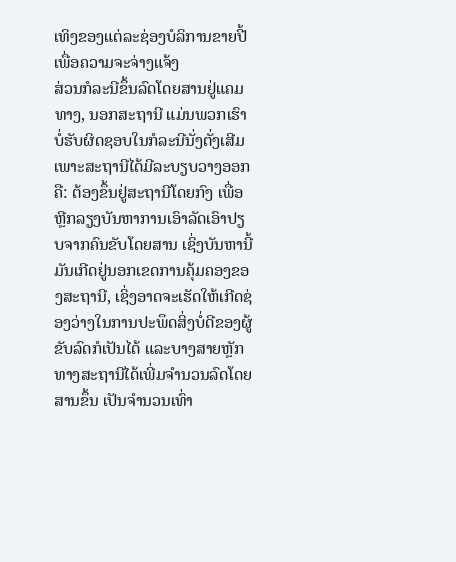ເທິງຂອງແຕ່ລະຊ່ອງບໍລິການຂາຍປີ້ ເພື່ອຄວາມຈະຈ່າງແຈ້ງ
ສ່ວນກໍລະນີຂຶ້ນລົດໂດຍສານຢູ່ແຄມທາງ, ນອກສະຖານີ ແມ່ນພວກເຮົາບໍ່ຮັບຜິດຊອບໃນກໍລະນີນັ່ງຕັ່ງເສີມ ເພາະສະຖານີໄດ້ມີລະບຽບວາງອອກຄື: ຕ້ອງຂຶ້ນຢູ່ສະຖານີໂດຍກົງ ເພື່ອຫຼີກລຽງບັນຫາການເອົາລັດເອົາປຽບຈາກຄົນຂັບໂດຍສານ ເຊິ່ງບັນຫານີ້ມັນເກີດຢູ່ນອກເຂດການຄຸ້ມຄອງຂອງສະຖານີ, ເຊິ່ງອາດຈະເຮັດໃຫ້ເກີດຊ່ອງວ່າງໃນການປະພຶດສິ່ງບໍ່ດີຂອງຜູ້ຂັບລົດກໍເປັນໄດ້ ແລະບາງສາຍຫຼັກ ທາງສະຖານີໄດ້ເພີ່ມຈຳນວນລົດໂດຍສານຂຶ້ນ ເປັນຈຳນວນເທົ່າ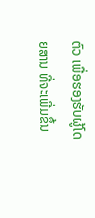ຕົວ ເພື່ອຮອງຮັບຜູ້ໂດຍສານ ທີ່ຈະເພີ່ມຂຶ້ນ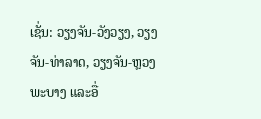ເຊັ່ນ: ວຽງຈັນ-ວັງວຽງ, ວຽງຈັນ-ທ່າລາດ, ວຽງຈັນ-ຫຼວງພະບາງ ແລະອື່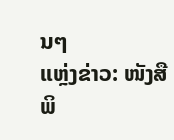ນໆ
ແຫຼ່ງຂ່າວ: ໜັງສືພິ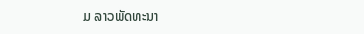ມ ລາວພັດທະນາ